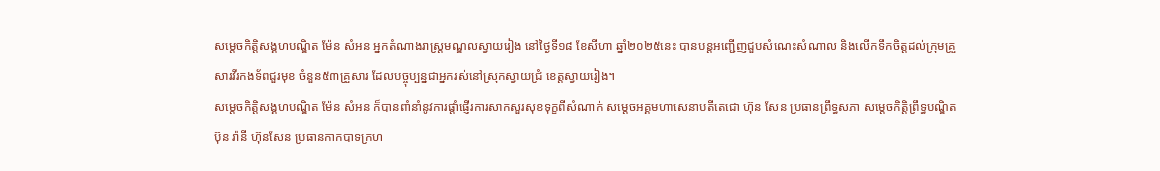សម្តេចកិត្តិសង្គហបណ្ឌិត ម៉ែន សំអន អ្នកតំណាងរាស្ត្រមណ្ឌលស្វាយរៀង នៅថ្ងៃទី១៨ ខែសីហា ឆ្នាំ២០២៥នេះ បានបន្តអញ្ជើញជួបសំណេះសំណាល និងលើកទឹកចិត្តដល់ក្រុមគ្រួសារវីរកងទ័ពជួរមុខ ចំនួន៥៣គ្រួសារ ដែលបច្ចុប្បន្នជាអ្នករស់នៅស្រុកស្វាយជ្រំ ខេត្តស្វាយរៀង។
សម្តេចកិត្តិសង្គហបណ្ឌិត ម៉ែន សំអន ក៏បានពាំនាំនូវការផ្តាំផ្ញើរការសាកសួរសុខទុក្ខពីសំណាក់ សម្តេចអគ្គមហាសេនាបតីតេជោ ហ៊ុន សែន ប្រធានព្រឹទ្ធសភា សម្តេចកិត្តិព្រឹទ្ធបណ្ឌិត ប៊ុន រ៉ានី ហ៊ុនសែន ប្រធានកាកបាទក្រហ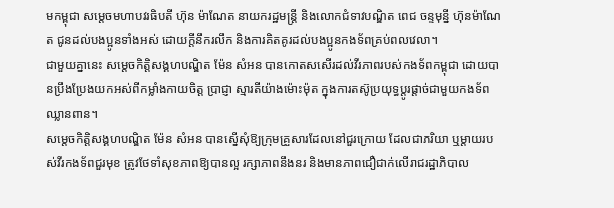មកម្ពុជា សម្តេចមហាបវរធិបតី ហ៊ុន ម៉ាណែត នាយករដ្ឋមន្ត្រី និងលោកជំទាវបណ្ឌិត ពេជ ចន្ទមុន្នី ហ៊ុនម៉ាណែត ជូនដល់បងប្អូនទាំងអស់ ដោយក្តីនឹករលឹក និងការគិតគូរដល់បងប្អូនកងទ័ពគ្រប់ពលវេលា។
ជាមួយគ្នានេះ សម្តេចកិត្តិសង្គហបណ្ឌិត ម៉ែន សំអន បានកោតសសើរដល់វីរភាពរបស់កងទ័ពកម្ពុជា ដោយបានប្រឹងប្រែងយកអស់ពីកម្លាំងកាយចិត្ត ប្រាជ្ញា ស្មារតីយ៉ាងម៉ោះម៉ុត ក្នុងការតស៊ូប្រយុទ្ធប្តូរផ្តាច់ជាមួយកងទ័ពឈ្លានពាន។
សម្តេចកិត្តិសង្គហបណ្ឌិត ម៉ែន សំអន បានស្នើសុំឱ្យក្រុមគ្រួសារដែលនៅជួរក្រោយ ដែលជាភរិយា ឬម្តាយរបស់វីរកងទ័ពជួរមុខ ត្រូវថែទាំសុខភាពឱ្យបានល្អ រក្សាភាពនឹងនរ និងមានភាពជឿជាក់លើរាជរដ្ឋាភិបាល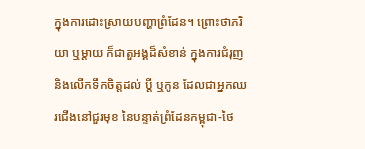ក្នុងការដោះស្រាយបញ្ហាព្រំដែន។ ព្រោះថាភរិយា ឬម្តាយ ក៏ជាតួអង្គដ៏សំខាន់ ក្នុងការជំរុញ និងលើកទឹកចិត្តដល់ ប្តី ឬកូន ដែលជាអ្នកឈរជើងនៅជួរមុខ នៃបន្ទាត់ព្រំដែនកម្ពុជា-ថៃ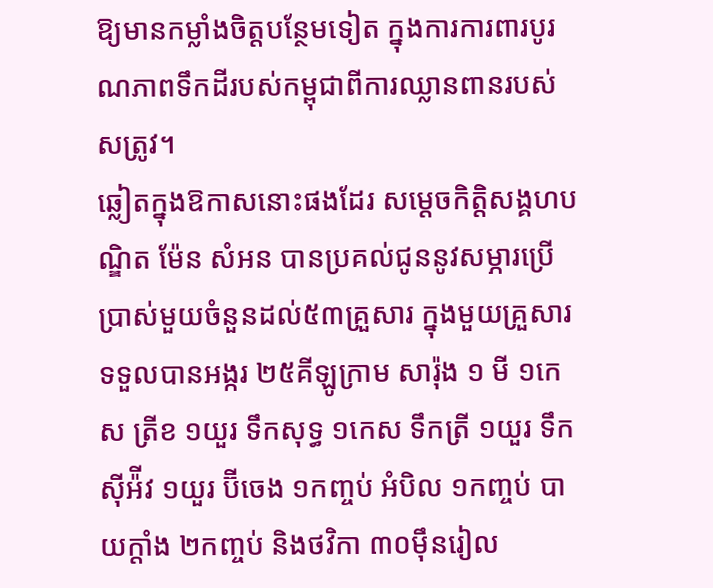ឱ្យមានកម្លាំងចិត្តបន្ថែមទៀត ក្នុងការការពារបូរណភាពទឹកដីរបស់កម្ពុជាពីការឈ្លានពានរបស់សត្រូវ។
ឆ្លៀតក្នុងឱកាសនោះផងដែរ សម្តេចកិត្តិសង្គហបណ្ឌិត ម៉ែន សំអន បានប្រគល់ជូននូវសម្ភារប្រើប្រាស់មួយចំនួនដល់៥៣គ្រួសារ ក្នុងមួយគ្រួសារទទួលបានអង្ករ ២៥គីឡូក្រាម សារ៉ុង ១ មី ១កេស ត្រីខ ១យួរ ទឹកសុទ្ធ ១កេស ទឹកត្រី ១យួរ ទឹកស៊ីអ៉ីវ ១យួរ ប៊ីចេង ១កញ្ចប់ អំបិល ១កញ្ចប់ បាយក្តាំង ២កញ្ចប់ និងថវិកា ៣០ម៉ឹនរៀល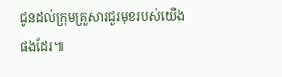ជូនដល់ក្រុមគ្រួសារជួរមុខរបស់យើងផងដែរ៕